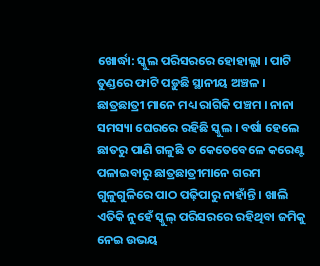ଖୋର୍ଦ୍ଧା: ସ୍କୁଲ ପରିସରରେ ହୋହାଲ୍ଲା । ପାଟି ତୁଣ୍ଡରେ ଫାଟି ପଡ଼ୁଛି ସ୍ଥାନୀୟ ଅଞ୍ଚଳ । ଛାତ୍ରଛାତ୍ରୀ ମାନେ ମଧ୍ୟ ରାଗିକି ପଞ୍ଚମ । ନାନା ସମସ୍ୟା ଘେରରେ ରହିଛି ସ୍କୁଲ । ବର୍ଷା ହେଲେ ଛାତରୁ ପାଣି ଗଳୁଛି ତ କେତେବେଳେ କରେଣ୍ଟ ପଳାଇବାରୁ ଛାତ୍ରଛାତ୍ରୀମାନେ ଗରମ ଗୁଳୁଗୁଳିରେ ପାଠ ପଢ଼ିପାରୁ ନାହାଁନ୍ତି । ଖାଲି ଏତିକି ନୁହେଁ ସ୍କୁଲ୍ ପରିସରରେ ରହିଥିବା ଜମିକୁ ନେଇ ଉଭୟ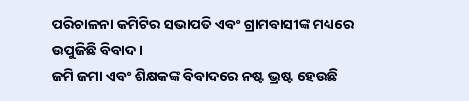ପରିଚାଳନା କମିଟିର ସଭାପତି ଏବଂ ଗ୍ରାମବାସୀଙ୍କ ମଧ୍ୟରେ ଉପୁଜିଛି ବିବାଦ ।
ଜମି ଜମା ଏବଂ ଶିକ୍ଷକଙ୍କ ବିବାଦରେ ନଷ୍ଟ ଭ୍ରଷ୍ଟ ହେଉଛି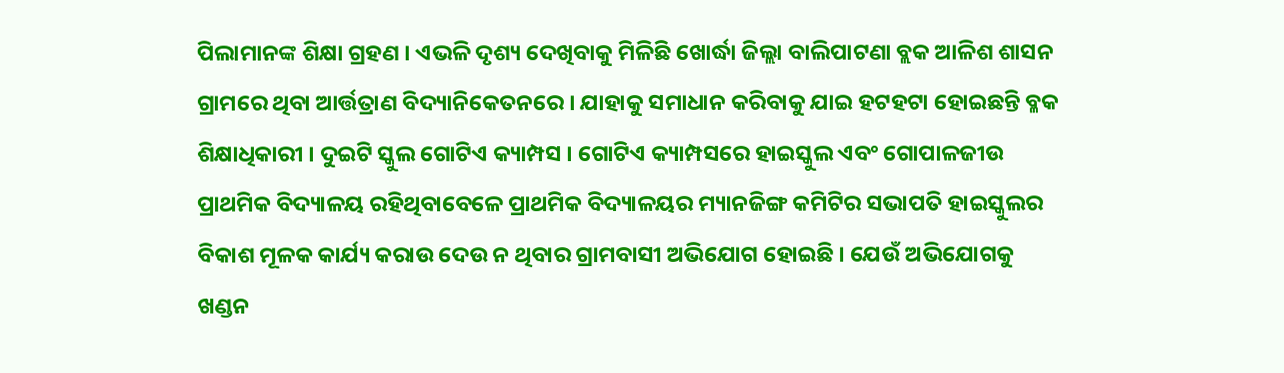ପିଲାମାନଙ୍କ ଶିକ୍ଷା ଗ୍ରହଣ । ଏଭଳି ଦୃଶ୍ୟ ଦେଖିବାକୁ ମିଳିଛି ଖୋର୍ଦ୍ଧା ଜିଲ୍ଲା ବାଲିପାଟଣା ବ୍ଲକ ଆଳିଶ ଶାସନ ଗ୍ରାମରେ ଥିବା ଆର୍ତ୍ତତ୍ରାଣ ବିଦ୍ୟାନିକେତନରେ । ଯାହାକୁ ସମାଧାନ କରିବାକୁ ଯାଇ ହଟହଟା ହୋଇଛନ୍ତି ବ୍ଳକ ଶିକ୍ଷାଧିକାରୀ । ଦୁଇଟି ସ୍କୁଲ ଗୋଟିଏ କ୍ୟାମ୍ପସ । ଗୋଟିଏ କ୍ୟାମ୍ପସରେ ହାଇସ୍କୁଲ ଏବଂ ଗୋପାଳଜୀଉ ପ୍ରାଥମିକ ବିଦ୍ୟାଳୟ ରହିଥିବାବେଳେ ପ୍ରାଥମିକ ବିଦ୍ୟାଳୟର ମ୍ୟାନଜିଙ୍ଗ କମିଟିର ସଭାପତି ହାଇସ୍କୁଲର ବିକାଶ ମୂଳକ କାର୍ଯ୍ୟ କରାଉ ଦେଉ ନ ଥିବାର ଗ୍ରାମବାସୀ ଅଭିଯୋଗ ହୋଇଛି । ଯେଉଁ ଅଭିଯୋଗକୁ ଖଣ୍ଡନ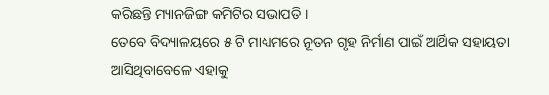କରିଛନ୍ତି ମ୍ୟାନଜିଙ୍ଗ କମିଟିର ସଭାପତି ।
ତେବେ ବିଦ୍ୟାଳୟରେ ୫ ଟି ମାଧ୍ୟମରେ ନୂତନ ଗୃହ ନିର୍ମାଣ ପାଇଁ ଆର୍ଥିକ ସହାୟତା ଆସିଥିବାବେଳେ ଏହାକୁ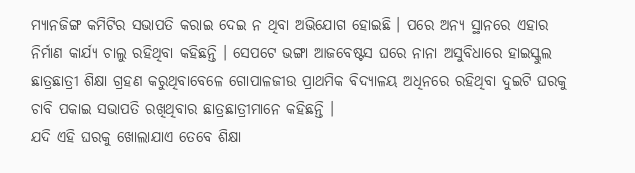ମ୍ୟାନଜିଙ୍ଗ କମିଟିର ସଭାପତି କରାଇ ଦେଇ ନ ଥିବା ଅଭିଯୋଗ ହୋଇଛି । ପରେ ଅନ୍ୟ ସ୍ଥାନରେ ଏହାର ନିର୍ମାଣ କାର୍ଯ୍ୟ ଚାଲୁ ରହିଥିବା କହିଛନ୍ତି । ସେପଟେ ଭଙ୍ଗା ଆଜବେଷ୍ଟସ ଘରେ ନାନା ଅସୁବିଧାରେ ହାଇସ୍କୁଲ ଛାତ୍ରଛାତ୍ରୀ ଶିକ୍ଷା ଗ୍ରହଣ କରୁଥିବାବେଳେ ଗୋପାଳଜୀଉ ପ୍ରାଥମିକ ବିଦ୍ୟାଳୟ ଅଧିନରେ ରହିଥିବା ଦୁଇଟି ଘରକୁ ଚାବି ପକାଇ ସଭାପତି ରଖିଥିବାର ଛାତ୍ରଛାତ୍ରୀମାନେ କହିଛନ୍ତି ।
ଯଦି ଏହି ଘରକୁ ଖୋଲାଯାଏ ତେବେ ଶିକ୍ଷା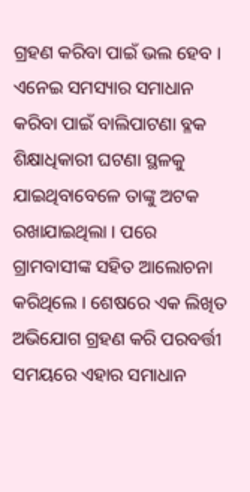ଗ୍ରହଣ କରିବା ପାଇଁ ଭଲ ହେବ । ଏନେଇ ସମସ୍ୟାର ସମାଧାନ କରିବା ପାଇଁ ବାଲିପାଟଣା ବ୍ଳକ ଶିକ୍ଷାଧିକାରୀ ଘଟଣା ସ୍ଥଳକୁ ଯାଇଥିବାବେଳେ ତାଙ୍କୁ ଅଟକ ରଖାଯାଇଥିଲା । ପରେ ଗ୍ରାମବାସୀଙ୍କ ସହିତ ଆଲୋଚନା କରିଥିଲେ । ଶେଷରେ ଏକ ଲିଖିତ ଅଭିଯୋଗ ଗ୍ରହଣ କରି ପରବର୍ତ୍ତୀ ସମୟରେ ଏହାର ସମାଧାନ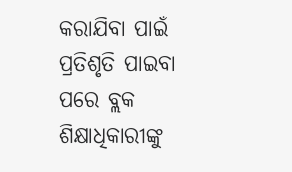କରାଯିବା ପାଇଁ ପ୍ରତିଶୃତି ପାଇବା ପରେ ବ୍ଲକ ଶିକ୍ଷାଧିକାରୀଙ୍କୁ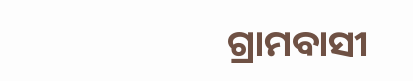ଗ୍ରାମବାସୀ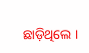ଛାଡ଼ିଥିଲେ ।